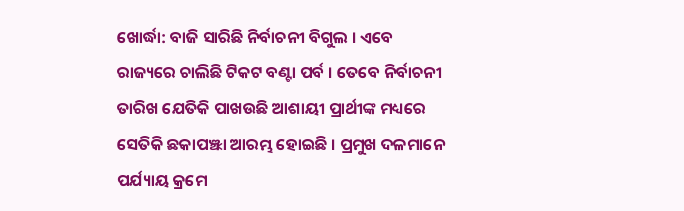ଖୋର୍ଦ୍ଧା: ବାଜି ସାରିଛି ନିର୍ବାଚନୀ ବିଗୁଲ । ଏବେ ରାଜ୍ୟରେ ଚାଲିଛି ଟିକଟ ବଣ୍ଟା ପର୍ବ । ତେବେ ନିର୍ବାଚନୀ ତାରିଖ ଯେତିକି ପାଖଉଛି ଆଶାୟୀ ପ୍ରାର୍ଥୀଙ୍କ ମଧ୍ୟରେ ସେତିକି ଛକାପଞ୍ଝା ଆରମ୍ଭ ହୋଇଛି । ପ୍ରମୁଖ ଦଳମାନେ ପର୍ଯ୍ୟାୟ କ୍ରମେ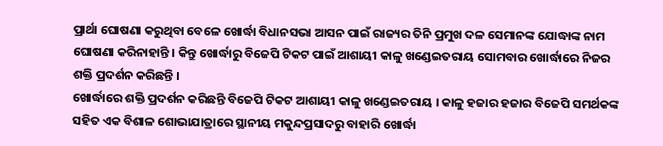ପ୍ରାର୍ଥା ଘୋଷଣା କରୁଥିବା ବେଳେ ଖୋର୍ଦ୍ଧା ବିଧାନସଭା ଆସନ ପାଇଁ ରାଜ୍ୟର ତିନି ପ୍ରମୁଖ ଦଳ ସେମାନଙ୍କ ଯୋଦ୍ଧାଙ୍କ ନାମ ଘୋଷଣା କରିନାହାନ୍ତି । କିନ୍ତୁ ଖୋର୍ଦ୍ଧାରୁ ବିଜେପି ଟିକଟ ପାଇଁ ଆଶାୟୀ କାଳୁ ଖଣ୍ଡେଇତରାୟ ସୋମବାର ଖୋର୍ଦ୍ଧାରେ ନିଜର ଶକ୍ତି ପ୍ରଦର୍ଶନ କରିଛନ୍ତି ।
ଖୋର୍ଦ୍ଧାରେ ଶକ୍ତି ପ୍ରଦର୍ଶନ କରିଛନ୍ତି ବିଜେପି ଟିକଟ ଆଶାୟୀ କାଳୁ ଖଣ୍ଡେଇତରାୟ । କାଳୁ ହଜାର ହଜାର ବିଜେପି ସମର୍ଥକଙ୍କ ସହିତ ଏକ ବିଶାଳ ଶୋଭାଯାତ୍ରାରେ ସ୍ଥାନୀୟ ମକୁନ୍ଦପ୍ରସାଦରୁ ବାହାରି ଖୋର୍ଦ୍ଧା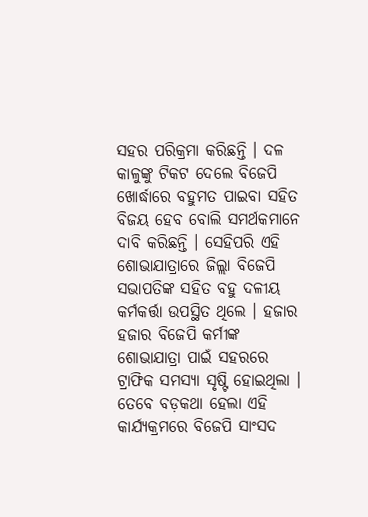ସହର ପରିକ୍ରମା କରିଛନ୍ତି । ଦଳ କାଳୁଙ୍କୁ ଟିକଟ ଦେଲେ ବିଜେପି ଖୋର୍ଦ୍ଧାରେ ବହୁମତ ପାଇବା ସହିତ ବିଜୟ ହେବ ବୋଲି ସମର୍ଥକମାନେ ଦାବି କରିଛନ୍ତି । ସେହିପରି ଏହି ଶୋଭାଯାତ୍ରାରେ ଜିଲ୍ଲା ବିଜେପି ସଭାପତିଙ୍କ ସହିତ ବହୁ ଦଳୀୟ କର୍ମକର୍ତ୍ତା ଉପସ୍ଥିତ ଥିଲେ । ହଜାର ହଜାର ବିଜେପି କର୍ମୀଙ୍କ ଶୋଭାଯାତ୍ରା ପାଇଁ ସହରରେ ଟ୍ରାଫିକ ସମସ୍ୟା ସୃଷ୍ଟି ହୋଇଥିଲା । ତେବେ ବଡ଼କଥା ହେଲା ଏହି କାର୍ଯ୍ୟକ୍ରମରେ ବିଜେପି ସାଂସଦ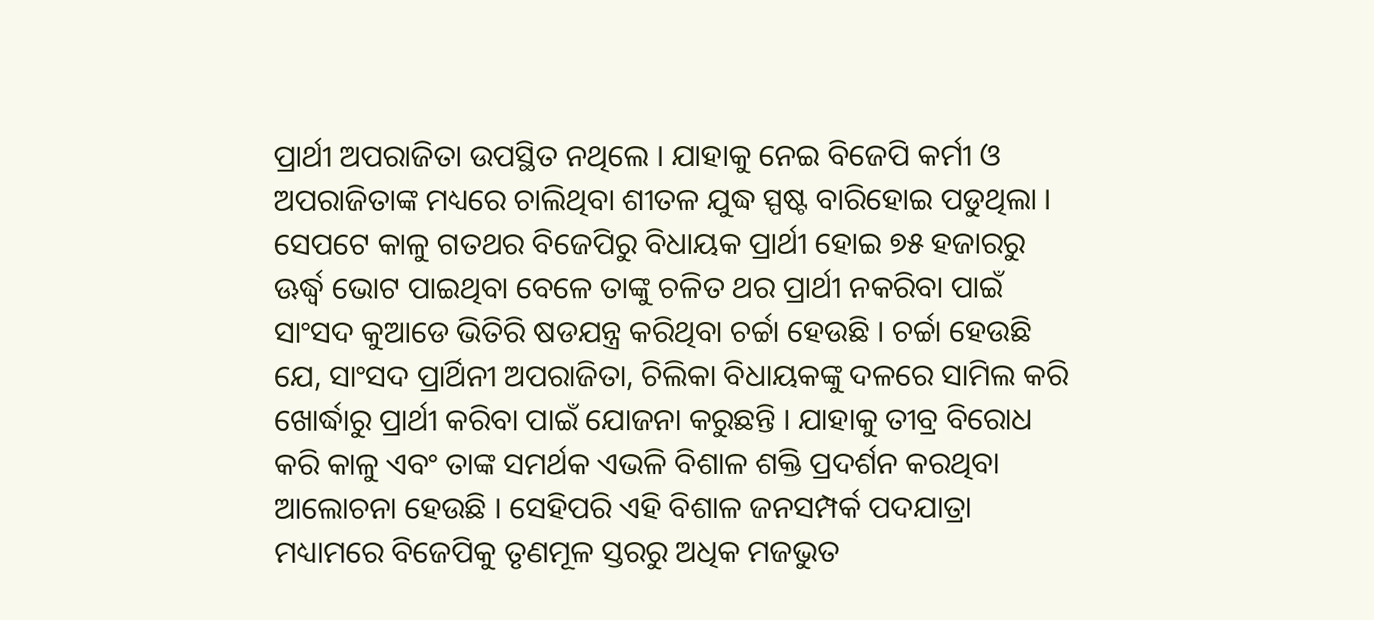ପ୍ରାର୍ଥୀ ଅପରାଜିତା ଉପସ୍ଥିତ ନଥିଲେ । ଯାହାକୁ ନେଇ ବିଜେପି କର୍ମୀ ଓ ଅପରାଜିତାଙ୍କ ମଧ୍ୟରେ ଚାଲିଥିବା ଶୀତଳ ଯୁଦ୍ଧ ସ୍ପଷ୍ଟ ବାରିହୋଇ ପଡୁଥିଲା ।
ସେପଟେ କାଳୁ ଗତଥର ବିଜେପିରୁ ବିଧାୟକ ପ୍ରାର୍ଥୀ ହୋଇ ୭୫ ହଜାରରୁ ଊର୍ଦ୍ଧ୍ବ ଭୋଟ ପାଇଥିବା ବେଳେ ତାଙ୍କୁ ଚଳିତ ଥର ପ୍ରାର୍ଥୀ ନକରିବା ପାଇଁ ସାଂସଦ କୁଆଡେ ଭିତିରି ଷଡଯନ୍ତ୍ର କରିଥିବା ଚର୍ଚ୍ଚା ହେଉଛି । ଚର୍ଚ୍ଚା ହେଉଛି ଯେ, ସାଂସଦ ପ୍ରାର୍ଥିନୀ ଅପରାଜିତା, ଚିଲିକା ବିଧାୟକଙ୍କୁ ଦଳରେ ସାମିଲ କରି ଖୋର୍ଦ୍ଧାରୁ ପ୍ରାର୍ଥୀ କରିବା ପାଇଁ ଯୋଜନା କରୁଛନ୍ତି । ଯାହାକୁ ତୀବ୍ର ବିରୋଧ କରି କାଳୁ ଏବଂ ତାଙ୍କ ସମର୍ଥକ ଏଭଳି ବିଶାଳ ଶକ୍ତି ପ୍ରଦର୍ଶନ କରଥିବା ଆଲୋଚନା ହେଉଛି । ସେହିପରି ଏହି ବିଶାଳ ଜନସମ୍ପର୍କ ପଦଯାତ୍ରା ମଧ୍ୟାମରେ ବିଜେପିକୁ ତୃଣମୂଳ ସ୍ତରରୁ ଅଧିକ ମଜଭୁତ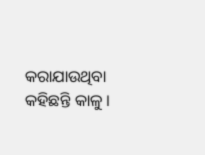କରାଯାଉଥିବା କହିଛନ୍ତି କାଳୁ ।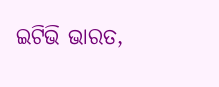ଇଟିଭି ଭାରତ,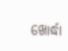ଖୋର୍ଦ୍ଧା